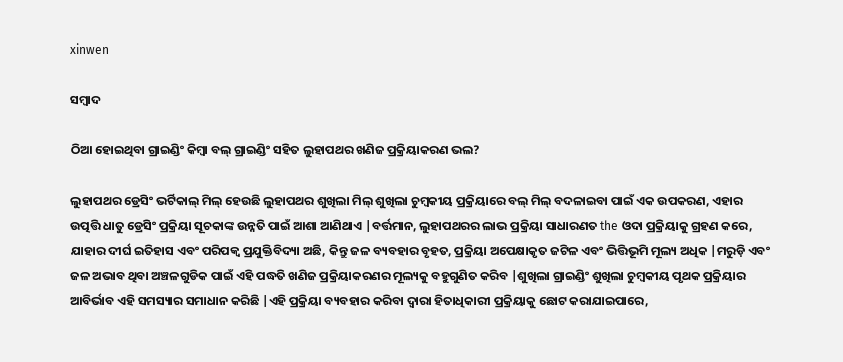xinwen

ସମ୍ବାଦ

ଠିଆ ହୋଇଥିବା ଗ୍ରାଇଣ୍ଡିଂ କିମ୍ବା ବଲ୍ ଗ୍ରାଇଣ୍ଡିଂ ସହିତ ଲୁହାପଥର ଖଣିଜ ପ୍ରକ୍ରିୟାକରଣ ଭଲ?

ଲୁହାପଥର ଡ୍ରେସିଂ ଭର୍ଟିକାଲ୍ ମିଲ୍ ହେଉଛି ଲୁହାପଥର ଶୁଖିଲା ମିଲ୍ ଶୁଖିଲା ଚୁମ୍ବକୀୟ ପ୍ରକ୍ରିୟାରେ ବଲ୍ ମିଲ୍ ବଦଳାଇବା ପାଇଁ ଏକ ଉପକରଣ, ଏହାର ଉତ୍ପତ୍ତି ଧାତୁ ଡ୍ରେସିଂ ପ୍ରକ୍ରିୟା ସୂଚକାଙ୍କ ଉନ୍ନତି ପାଇଁ ଆଶା ଆଣିଥାଏ |ବର୍ତ୍ତମାନ, ଲୁହାପଥରର ଲାଭ ପ୍ରକ୍ରିୟା ସାଧାରଣତ the ଓଦା ପ୍ରକ୍ରିୟାକୁ ଗ୍ରହଣ କରେ, ଯାହାର ଦୀର୍ଘ ଇତିହାସ ଏବଂ ପରିପକ୍ୱ ପ୍ରଯୁକ୍ତିବିଦ୍ୟା ଅଛି, କିନ୍ତୁ ଜଳ ବ୍ୟବହାର ବୃହତ, ପ୍ରକ୍ରିୟା ଅପେକ୍ଷାକୃତ ଜଟିଳ ଏବଂ ଭିତ୍ତିଭୂମି ମୂଲ୍ୟ ଅଧିକ |ମରୁଡ଼ି ଏବଂ ଜଳ ଅଭାବ ଥିବା ଅଞ୍ଚଳଗୁଡିକ ପାଇଁ ଏହି ପଦ୍ଧତି ଖଣିଜ ପ୍ରକ୍ରିୟାକରଣର ମୂଲ୍ୟକୁ ବହୁଗୁଣିତ କରିବ |ଶୁଖିଲା ଗ୍ରାଇଣ୍ଡିଂ ଶୁଖିଲା ଚୁମ୍ବକୀୟ ପୃଥକ ପ୍ରକ୍ରିୟାର ଆବିର୍ଭାବ ଏହି ସମସ୍ୟାର ସମାଧାନ କରିଛି |ଏହି ପ୍ରକ୍ରିୟା ବ୍ୟବହାର କରିବା ଦ୍ୱାରା ହିତାଧିକାରୀ ପ୍ରକ୍ରିୟାକୁ ଛୋଟ କରାଯାଇପାରେ,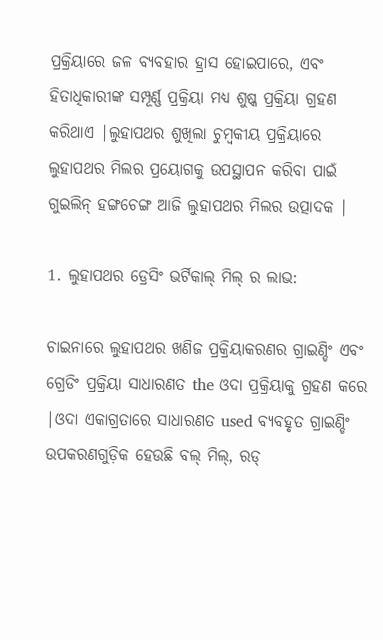ପ୍ରକ୍ରିୟାରେ ଜଳ ବ୍ୟବହାର ହ୍ରାସ ହୋଇପାରେ, ଏବଂ ହିତାଧିକାରୀଙ୍କ ସମ୍ପୂର୍ଣ୍ଣ ପ୍ରକ୍ରିୟା ମଧ୍ୟ ଶୁଷ୍କ ପ୍ରକ୍ରିୟା ଗ୍ରହଣ କରିଥାଏ |ଲୁହାପଥର ଶୁଖିଲା ଚୁମ୍ବକୀୟ ପ୍ରକ୍ରିୟାରେ ଲୁହାପଥର ମିଲର ପ୍ରୟୋଗକୁ ଉପସ୍ଥାପନ କରିବା ପାଇଁ ଗୁଇଲିନ୍ ହଙ୍ଗଚେଙ୍ଗ ଆଜି ଲୁହାପଥର ମିଲର ଉତ୍ପାଦକ |

1. ଲୁହାପଥର ଡ୍ରେସିଂ ଭର୍ଟିକାଲ୍ ମିଲ୍ ର ଲାଭ:

ଚାଇନାରେ ଲୁହାପଥର ଖଣିଜ ପ୍ରକ୍ରିୟାକରଣର ଗ୍ରାଇଣ୍ଡିଂ ଏବଂ ଗ୍ରେଡିଂ ପ୍ରକ୍ରିୟା ସାଧାରଣତ the ଓଦା ପ୍ରକ୍ରିୟାକୁ ଗ୍ରହଣ କରେ |ଓଦା ଏକାଗ୍ରତାରେ ସାଧାରଣତ used ବ୍ୟବହୃତ ଗ୍ରାଇଣ୍ଡିଂ ଉପକରଣଗୁଡ଼ିକ ହେଉଛି ବଲ୍ ମିଲ୍, ରଡ୍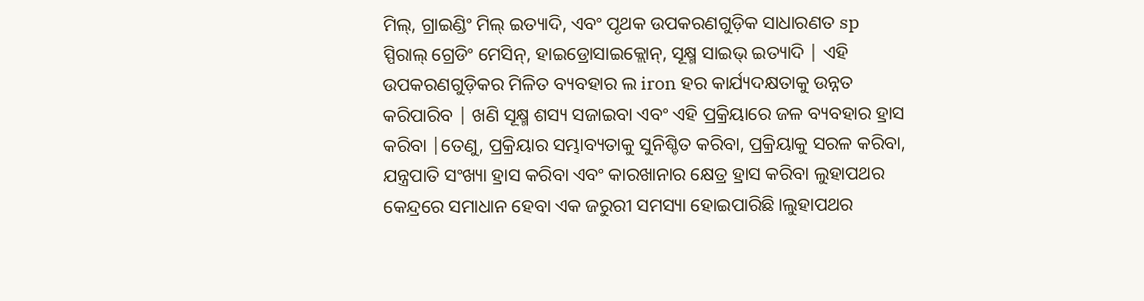ମିଲ୍, ଗ୍ରାଇଣ୍ଡିଂ ମିଲ୍ ଇତ୍ୟାଦି, ଏବଂ ପୃଥକ ଉପକରଣଗୁଡ଼ିକ ସାଧାରଣତ sp ସ୍ପିରାଲ୍ ଗ୍ରେଡିଂ ମେସିନ୍, ହାଇଡ୍ରୋସାଇକ୍ଲୋନ୍, ସୂକ୍ଷ୍ମ ସାଇଭ୍ ଇତ୍ୟାଦି | ଏହି ଉପକରଣଗୁଡ଼ିକର ମିଳିତ ବ୍ୟବହାର ଲ iron ହର କାର୍ଯ୍ୟଦକ୍ଷତାକୁ ଉନ୍ନତ କରିପାରିବ | ଖଣି ସୂକ୍ଷ୍ମ ଶସ୍ୟ ସଜାଇବା ଏବଂ ଏହି ପ୍ରକ୍ରିୟାରେ ଜଳ ବ୍ୟବହାର ହ୍ରାସ କରିବା |ତେଣୁ, ପ୍ରକ୍ରିୟାର ସମ୍ଭାବ୍ୟତାକୁ ସୁନିଶ୍ଚିତ କରିବା, ପ୍ରକ୍ରିୟାକୁ ସରଳ କରିବା, ଯନ୍ତ୍ରପାତି ସଂଖ୍ୟା ହ୍ରାସ କରିବା ଏବଂ କାରଖାନାର କ୍ଷେତ୍ର ହ୍ରାସ କରିବା ଲୁହାପଥର କେନ୍ଦ୍ରରେ ସମାଧାନ ହେବା ଏକ ଜରୁରୀ ସମସ୍ୟା ହୋଇପାରିଛି।ଲୁହାପଥର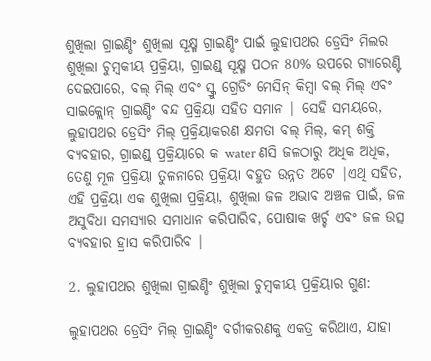ଶୁଖିଲା ଗ୍ରାଇଣ୍ଡିଂ ଶୁଖିଲା ସୂକ୍ଷ୍ମ ଗ୍ରାଇଣ୍ଡିଂ ପାଇଁ ଲୁହାପଥର ଡ୍ରେସିଂ ମିଲର ଶୁଖିଲା ଚୁମ୍ବକୀୟ ପ୍ରକ୍ରିୟା, ଗ୍ରାଇଣ୍ଡ୍ ସୂକ୍ଷ୍ମ ପଠନ 80% ଉପରେ ଗ୍ୟାରେଣ୍ଟି ଦେଇପାରେ, ବଲ୍ ମିଲ୍ ଏବଂ ସ୍କ୍ରୁ ଗ୍ରେଡିଂ ମେସିନ୍ କିମ୍ବା ବଲ୍ ମିଲ୍ ଏବଂ ସାଇକ୍ଲୋନ୍ ଗ୍ରାଇଣ୍ଡିଂ ବନ୍ଦ ପ୍ରକ୍ରିୟା ସହିତ ସମାନ | ସେହି ସମୟରେ, ଲୁହାପଥର ଡ୍ରେସିଂ ମିଲ୍ ପ୍ରକ୍ରିୟାକରଣ କ୍ଷମତା ବଲ୍ ମିଲ୍, କମ୍ ଶକ୍ତି ବ୍ୟବହାର, ଗ୍ରାଇଣ୍ଡ୍ ପ୍ରକ୍ରିୟାରେ କ water ଣସି ଜଳଠାରୁ ଅଧିକ ଅଧିକ, ତେଣୁ ମୂଳ ପ୍ରକ୍ରିୟା ତୁଳନାରେ ପ୍ରକ୍ରିୟା ବହୁତ ଉନ୍ନତ ଅଟେ |ଏଥି ସହିତ, ଏହି ପ୍ରକ୍ରିୟା ଏକ ଶୁଖିଲା ପ୍ରକ୍ରିୟା, ଶୁଖିଲା ଜଳ ଅଭାବ ଅଞ୍ଚଳ ପାଇଁ, ଜଳ ଅସୁବିଧା ସମସ୍ୟାର ସମାଧାନ କରିପାରିବ, ପୋଷାକ ଖର୍ଚ୍ଚ ଏବଂ ଜଳ ଉତ୍ସ ବ୍ୟବହାର ହ୍ରାସ କରିପାରିବ |

2. ଲୁହାପଥର ଶୁଖିଲା ଗ୍ରାଇଣ୍ଡିଂ ଶୁଖିଲା ଚୁମ୍ବକୀୟ ପ୍ରକ୍ରିୟାର ଗୁଣ:

ଲୁହାପଥର ଡ୍ରେସିଂ ମିଲ୍ ଗ୍ରାଇଣ୍ଡିଂ ବର୍ଗୀକରଣକୁ ଏକତ୍ର କରିଥାଏ, ଯାହା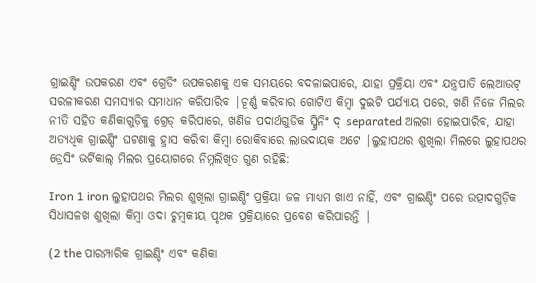ଗ୍ରାଇଣ୍ଡିଂ ଉପକରଣ ଏବଂ ଗ୍ରେଡିଂ ଉପକରଣକୁ ଏକ ସମୟରେ ବଦଳାଇପାରେ, ଯାହା ପ୍ରକ୍ରିୟା ଏବଂ ଯନ୍ତ୍ରପାତି ଲେଆଉଟ୍ ସରଳୀକରଣ ସମସ୍ୟାର ସମାଧାନ କରିପାରିବ |ଚୂର୍ଣ୍ଣ କରିବାର ଗୋଟିଏ କିମ୍ବା ଦୁଇଟି ପର୍ଯ୍ୟାୟ ପରେ, ଖଣି ନିଜେ ମିଲର ନୀତି ସହିତ କଣିକାଗୁଡ଼ିକୁ ଗ୍ରେଡ୍ କରିପାରେ, ଖଣିଜ ପଦାର୍ଥଗୁଡିକ ସ୍କ୍ରିନିଂ ଦ୍ separated ଅଲଗା ହୋଇପାରିବ, ଯାହା ଅତ୍ୟଧିକ ଗ୍ରାଇଣ୍ଡିଂ ଘଟଣାକୁ ହ୍ରାସ କରିବା କିମ୍ବା ରୋକିବାରେ ଲାଭଦାୟକ ଅଟେ |ଲୁହାପଥର ଶୁଖିଲା ମିଲରେ ଲୁହାପଥର ଡ୍ରେସିଂ ଭର୍ଟିକାଲ୍ ମିଲର ପ୍ରୟୋଗରେ ନିମ୍ନଲିଖିତ ଗୁଣ ରହିଛି:

Iron 1 iron ଲୁହାପଥର ମିଲର ଶୁଖିଲା ଗ୍ରାଇଣ୍ଡିଂ ପ୍ରକ୍ରିୟା ଜଳ ମାଧ୍ୟମ ଖାଏ ନାହିଁ, ଏବଂ ଗ୍ରାଇଣ୍ଡିଂ ପରେ ଉତ୍ପାଦଗୁଡ଼ିକ ସିଧାସଳଖ ଶୁଖିଲା କିମ୍ବା ଓଦା ଚୁମ୍ବକୀୟ ପୃଥକ ପ୍ରକ୍ରିୟାରେ ପ୍ରବେଶ କରିପାରନ୍ତି |

(2 the ପାରମ୍ପାରିକ ଗ୍ରାଇଣ୍ଡିଂ ଏବଂ କଣିକା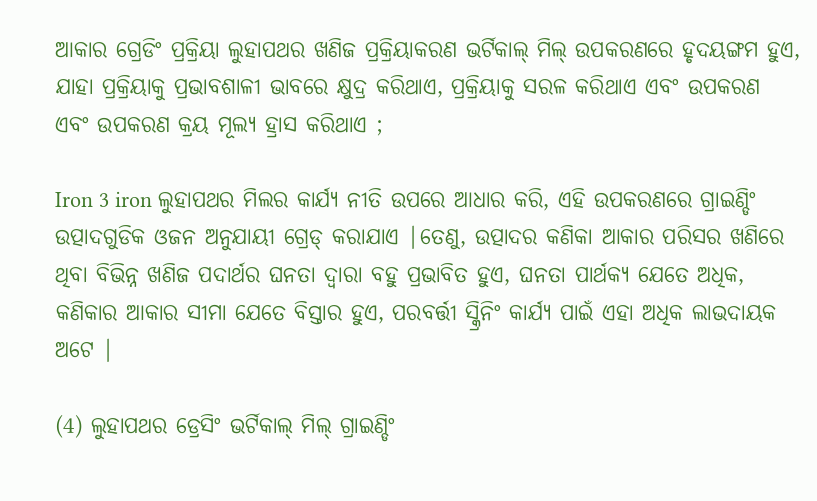ଆକାର ଗ୍ରେଡିଂ ପ୍ରକ୍ରିୟା ଲୁହାପଥର ଖଣିଜ ପ୍ରକ୍ରିୟାକରଣ ଭର୍ଟିକାଲ୍ ମିଲ୍ ଉପକରଣରେ ହୃଦୟଙ୍ଗମ ହୁଏ, ଯାହା ପ୍ରକ୍ରିୟାକୁ ପ୍ରଭାବଶାଳୀ ଭାବରେ କ୍ଷୁଦ୍ର କରିଥାଏ, ପ୍ରକ୍ରିୟାକୁ ସରଳ କରିଥାଏ ଏବଂ ଉପକରଣ ଏବଂ ଉପକରଣ କ୍ରୟ ମୂଲ୍ୟ ହ୍ରାସ କରିଥାଏ ;

Iron 3 iron ଲୁହାପଥର ମିଲର କାର୍ଯ୍ୟ ନୀତି ଉପରେ ଆଧାର କରି, ଏହି ଉପକରଣରେ ଗ୍ରାଇଣ୍ଡିଂ ଉତ୍ପାଦଗୁଡିକ ଓଜନ ଅନୁଯାୟୀ ଗ୍ରେଡ୍ କରାଯାଏ |ତେଣୁ, ଉତ୍ପାଦର କଣିକା ଆକାର ପରିସର ଖଣିରେ ଥିବା ବିଭିନ୍ନ ଖଣିଜ ପଦାର୍ଥର ଘନତା ଦ୍ୱାରା ବହୁ ପ୍ରଭାବିତ ହୁଏ, ଘନତା ପାର୍ଥକ୍ୟ ଯେତେ ଅଧିକ, କଣିକାର ଆକାର ସୀମା ଯେତେ ବିସ୍ତାର ହୁଏ, ପରବର୍ତ୍ତୀ ସ୍କ୍ରିନିଂ କାର୍ଯ୍ୟ ପାଇଁ ଏହା ଅଧିକ ଲାଭଦାୟକ ଅଟେ |

(4) ଲୁହାପଥର ଡ୍ରେସିଂ ଭର୍ଟିକାଲ୍ ମିଲ୍ ଗ୍ରାଇଣ୍ଡିଂ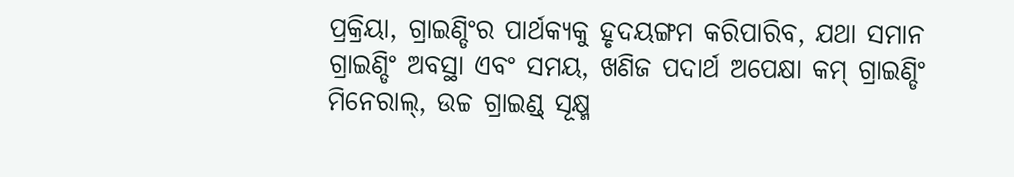ପ୍ରକ୍ରିୟା, ଗ୍ରାଇଣ୍ଡିଂର ପାର୍ଥକ୍ୟକୁ ହୃଦୟଙ୍ଗମ କରିପାରିବ, ଯଥା ସମାନ ଗ୍ରାଇଣ୍ଡିଂ ଅବସ୍ଥା ଏବଂ ସମୟ, ଖଣିଜ ପଦାର୍ଥ ଅପେକ୍ଷା କମ୍ ଗ୍ରାଇଣ୍ଡିଂ ମିନେରାଲ୍, ଉଚ୍ଚ ଗ୍ରାଇଣ୍ଡ୍ ସୂକ୍ଷ୍ମ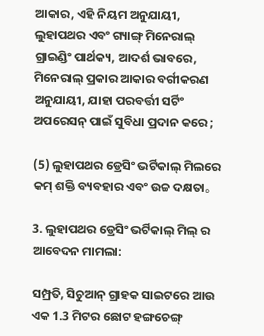ଆକାର, ଏହି ନିୟମ ଅନୁଯାୟୀ, ଲୁହାପଥର ଏବଂ ଗ୍ୟାଙ୍ଗ୍ ମିନେରାଲ୍ ଗ୍ରାଇଣ୍ଡିଂ ପାର୍ଥକ୍ୟ, ଆଦର୍ଶ ଭାବରେ, ମିନେରାଲ୍ ପ୍ରକାର ଆକାର ବର୍ଗୀକରଣ ଅନୁଯାୟୀ, ଯାହା ପରବର୍ତ୍ତୀ ସର୍ଟିଂ ଅପରେସନ୍ ପାଇଁ ସୁବିଧା ପ୍ରଦାନ କରେ ;

(5) ଲୁହାପଥର ଡ୍ରେସିଂ ଭର୍ଟିକାଲ୍ ମିଲରେ କମ୍ ଶକ୍ତି ବ୍ୟବହାର ଏବଂ ଉଚ୍ଚ ଦକ୍ଷତା。

3. ଲୁହାପଥର ଡ୍ରେସିଂ ଭର୍ଟିକାଲ୍ ମିଲ୍ ର ଆବେଦନ ମାମଲା:

ସମ୍ପ୍ରତି, ସିଚୁଆନ୍ ଗ୍ରାହକ ସାଇଟରେ ଆଉ ଏକ 1.3 ମିଟର ଛୋଟ ହଙ୍ଗଚେଙ୍ଗ୍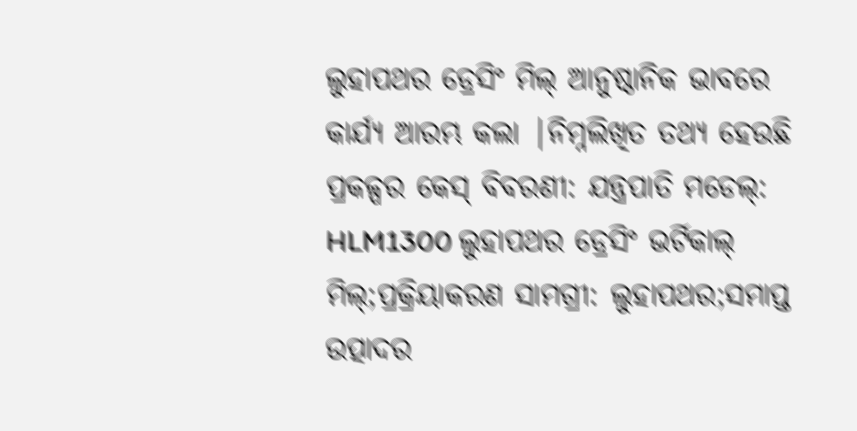ଲୁହାପଥର ଡ୍ରେସିଂ ମିଲ୍ ଆନୁଷ୍ଠାନିକ ଭାବରେ କାର୍ଯ୍ୟ ଆରମ୍ଭ କଲା |ନିମ୍ନଲିଖିତ ତଥ୍ୟ ହେଉଛି ପ୍ରକଳ୍ପର କେସ୍ ବିବରଣୀ: ଯନ୍ତ୍ରପାତି ମଡେଲ୍: HLM1300 ଲୁହାପଥର ଡ୍ରେସିଂ ଭର୍ଟିକାଲ୍ ମିଲ୍;ପ୍ରକ୍ରିୟାକରଣ ସାମଗ୍ରୀ: ଲୁହାପଥର;ସମାପ୍ତ ଉତ୍ପାଦର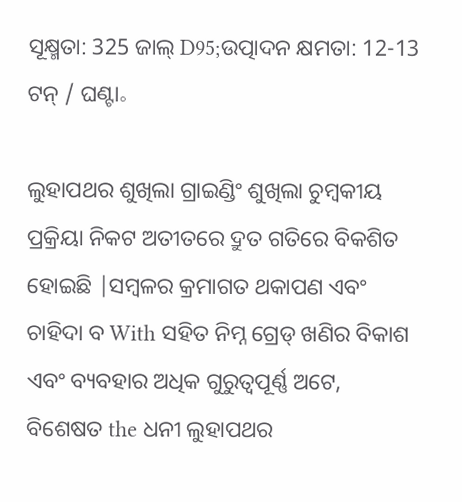ସୂକ୍ଷ୍ମତା: 325 ଜାଲ୍ D95;ଉତ୍ପାଦନ କ୍ଷମତା: 12-13 ଟନ୍ / ଘଣ୍ଟା。

ଲୁହାପଥର ଶୁଖିଲା ଗ୍ରାଇଣ୍ଡିଂ ଶୁଖିଲା ଚୁମ୍ବକୀୟ ପ୍ରକ୍ରିୟା ନିକଟ ଅତୀତରେ ଦ୍ରୁତ ଗତିରେ ବିକଶିତ ହୋଇଛି |ସମ୍ବଳର କ୍ରମାଗତ ଥକାପଣ ଏବଂ ଚାହିଦା ବ With ସହିତ ନିମ୍ନ ଗ୍ରେଡ୍ ଖଣିର ବିକାଶ ଏବଂ ବ୍ୟବହାର ଅଧିକ ଗୁରୁତ୍ୱପୂର୍ଣ୍ଣ ଅଟେ, ବିଶେଷତ the ଧନୀ ଲୁହାପଥର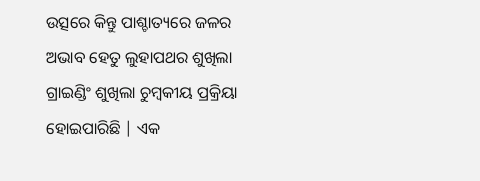ଉତ୍ସରେ କିନ୍ତୁ ପାଶ୍ଚାତ୍ୟରେ ଜଳର ଅଭାବ ହେତୁ ଲୁହାପଥର ଶୁଖିଲା ଗ୍ରାଇଣ୍ଡିଂ ଶୁଖିଲା ଚୁମ୍ବକୀୟ ପ୍ରକ୍ରିୟା ହୋଇପାରିଛି | ଏକ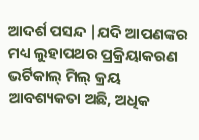ଆଦର୍ଶ ପସନ୍ଦ |ଯଦି ଆପଣଙ୍କର ମଧ୍ୟ ଲୁହାପଥର ପ୍ରକ୍ରିୟାକରଣ ଭର୍ଟିକାଲ୍ ମିଲ୍ କ୍ରୟ ଆବଶ୍ୟକତା ଅଛି, ଅଧିକ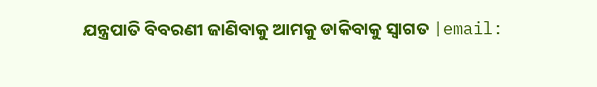ଯନ୍ତ୍ରପାତି ବିବରଣୀ ଜାଣିବାକୁ ଆମକୁ ଡାକିବାକୁ ସ୍ୱାଗତ |email: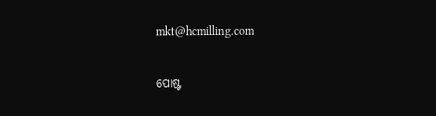mkt@hcmilling.com


ପୋଷ୍ଟ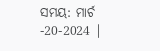ସମୟ: ମାର୍ଚ -20-2024 |